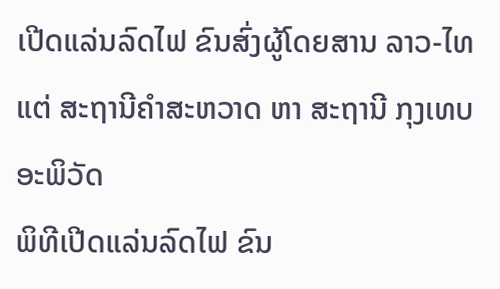ເປີດແລ່ນລົດໄຟ ຂົນສົ່ງຜູ້ໂດຍສານ ລາວ-ໄທ ແຕ່ ສະຖານີຄໍາສະຫວາດ ຫາ ສະຖານີ ກຸງເທບອະພິວັດ
ພິທີເປີດແລ່ນລົດໄຟ ຂົນ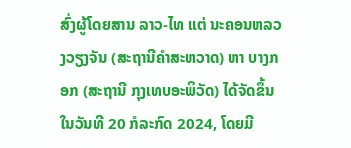ສົ່ງຜູ້ໂດຍສານ ລາວ-ໄທ ແຕ່ ນະຄອນຫລວງວຽງຈັນ (ສະຖານີຄໍາສະຫວາດ) ຫາ ບາງກອກ (ສະຖານີ ກຸງເທບອະພິວັດ) ໄດ້ຈັດຂຶ້ນໃນວັນທີ 20 ກໍລະກົດ 2024, ໂດຍມີ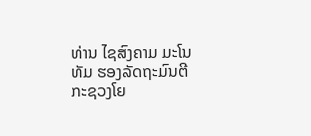ທ່ານ ໄຊສົງຄາມ ມະໂນທັມ ຮອງລັດຖະມົນຕີ ກະຊວງໂຍ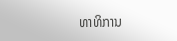ທາທິການ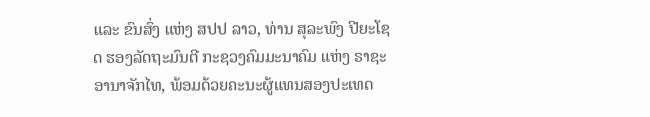ແລະ ຂົນສົ່ງ ແຫ່ງ ສປປ ລາວ, ທ່ານ ສຸລະພົງ ປີຍະໂຊດ ຮອງລັດຖະມົນຕີ ກະຊວງຄົມມະນາຄົມ ແຫ່ງ ຣາຊະອານາຈັກໄທ, ພ້ອມດ້ວຍຄະນະຜູ້ແທນສອງປະເທດ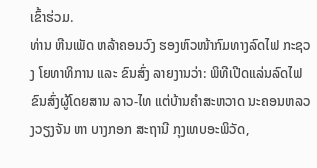ເຂົ້າຮ່ວມ.
ທ່ານ ຫີນເພັດ ຫລ້າຄອນວົງ ຮອງຫົວໜ້າກົມທາງລົດໄຟ ກະຊວງ ໂຍທາທິການ ແລະ ຂົນສົ່ງ ລາຍງານວ່າ: ພິທີເປີດແລ່ນລົດໄຟຂົນສົ່ງຜູ້ໂດຍສານ ລາວ-ໄທ ແຕ່ບ້ານຄໍາສະຫວາດ ນະຄອນຫລວງວຽງຈັນ ຫາ ບາງກອກ ສະຖານີ ກຸງເທບອະພິວັດ,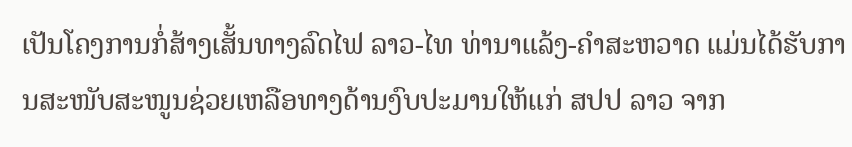ເປັນໂຄງການກໍ່ສ້າງເສັ້ນທາງລົດໄຟ ລາວ-ໄທ ທ່ານາແລ້ງ-ຄໍາສະຫວາດ ແມ່ນໄດ້ຮັບການສະໜັບສະໜູນຊ່ວຍເຫລືອທາງດ້ານງົບປະມານໃຫ້ແກ່ ສປປ ລາວ ຈາກ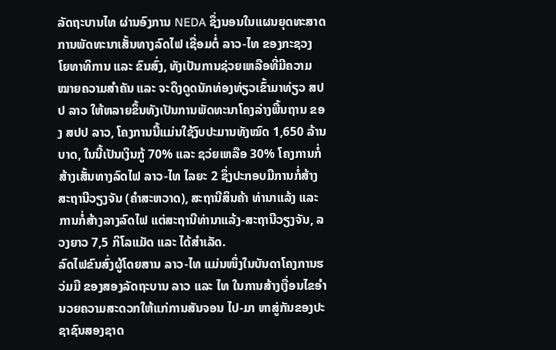ລັດຖະບານໄທ ຜ່ານອົງການ NEDA ຊຶ່ງນອນໃນແຜນຍຸດທະສາດ ການພັດທະນາເສັ້ນທາງລົດໄຟ ເຊື່ອມຕໍ່ ລາວ-ໄທ ຂອງກະຊວງ ໂຍທາທິການ ແລະ ຂົນສົ່ງ, ທັງເປັນການຊ່ວຍເຫລືອທີ່ມີຄວາມໝາຍຄວາມສຳຄັນ ແລະ ຈະດຶງດູດນັກທ່ອງທ່ຽວເຂົ້າມາທ່ຽວ ສປປ ລາວ ໃຫ້ຫລາຍຂຶ້ນທັງເປັນການພັດທະນາໂຄງລ່າງພື້ນຖານ ຂອງ ສປປ ລາວ, ໂຄງການນີ້ແມ່ນໃຊ້ງົບປະມານທັງໝົດ 1,650 ລ້ານບາດ, ໃນນີ້ເປັນເງິນກູ້ 70% ແລະ ຊວ່ຍເຫລືອ 30% ໂຄງການກໍ່ສ້າງເສັ້ນທາງລົດໄຟ ລາວ-ໄທ ໄລຍະ 2 ຊຶ່ງປະກອບມີການກໍ່ສ້າງສະຖານີວຽງຈັນ (ຄຳສະຫວາດ), ສະຖານີສິນຄ້າ ທ່ານາແລ້ງ ແລະ ການກໍ່ສ້າງລາງລົດໄຟ ແຕ່ສະຖານີທ່ານາແລ້ງ-ສະຖານີວຽງຈັນ, ລວງຍາວ 7,5 ກິໂລແມັດ ແລະ ໄດ້ສໍາເລັດ.
ລົດໄຟຂົນສົ່ງຜູ້ໂດຍສານ ລາວ-ໄທ ແມ່ນໜຶ່ງໃນບັນດາໂຄງການຮວ່ມມື ຂອງສອງລັດຖະບານ ລາວ ແລະ ໄທ ໃນການສ້າງເງື່ອນໄຂອໍານວຍຄວາມສະດວກໃຫ້ແກ່ການສັນຈອນ ໄປ-ມາ ຫາສູ່ກັນຂອງປະຊາຊົນສອງຊາດ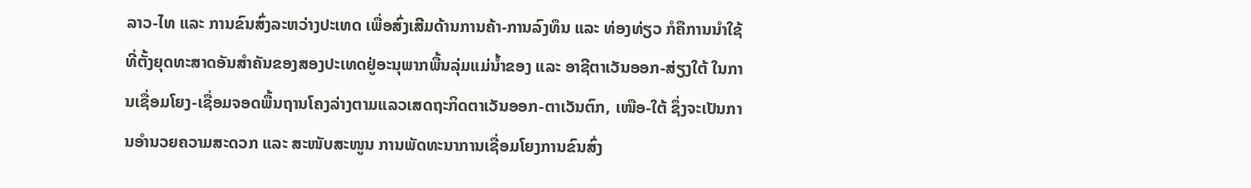ລາວ-ໄທ ແລະ ການຂົນສົ່ງລະຫວ່າງປະເທດ ເພື່ອສົ່ງເສີມດ້ານການຄ້າ-ການລົງທຶນ ແລະ ທ່ອງທ່ຽວ ກໍຄືການນໍາໃຊ້ທີ່ຕັ້ງຍຸດທະສາດອັນສໍາຄັນຂອງສອງປະເທດຢູ່ອະນຸພາກພື້ນລຸ່ມແມ່ນໍ້າຂອງ ແລະ ອາຊີຕາເວັນອອກ-ສ່ຽງໃຕ້ ໃນການເຊື່ອມໂຍງ-ເຊື່ອມຈອດພື້ນຖານໂຄງລ່າງຕາມແລວເສດຖະກິດຕາເວັນອອກ-ຕາເວັນຕົກ, ເໜືອ-ໃຕ້ ຊຶ່ງຈະເປັນການອໍານວຍຄວາມສະດວກ ແລະ ສະໜັບສະໜູນ ການພັດທະນາການເຊື່ອມໂຍງການຂົນສົ່ງ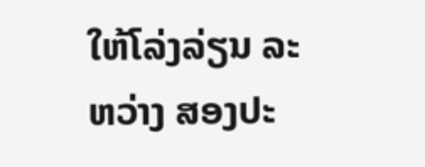ໃຫ້ໂລ່ງລ່ຽນ ລະຫວ່າງ ສອງປະ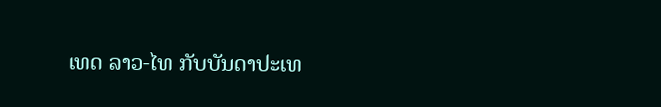ເທດ ລາວ-ໄທ ກັບບັນດາປະເທ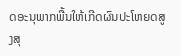ດອະນຸພາກພື້ນໃຫ້ເກີດຜົນປະໂຫຍດສູງສຸ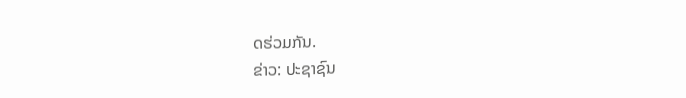ດຮ່ວມກັນ.
ຂ່າວ: ປະຊາຊົນ